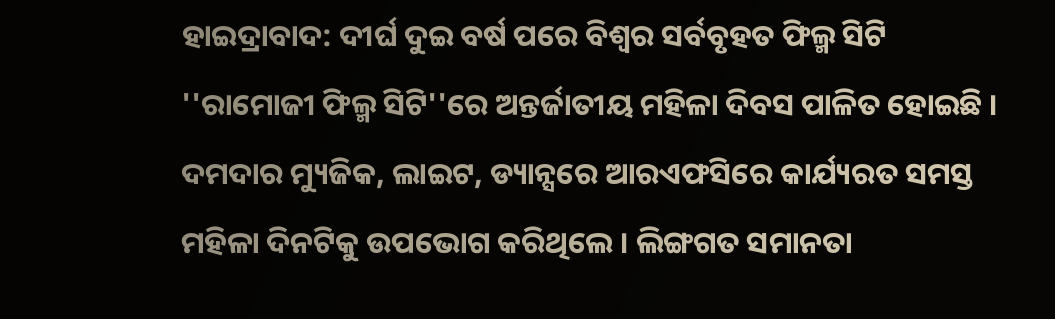ହାଇଦ୍ରାବାଦ: ଦୀର୍ଘ ଦୁଇ ବର୍ଷ ପରେ ବିଶ୍ବର ସର୍ବବୃହତ ଫିଲ୍ମ ସିଟି ''ରାମୋଜୀ ଫିଲ୍ମ ସିଟି''ରେ ଅନ୍ତର୍ଜାତୀୟ ମହିଳା ଦିବସ ପାଳିତ ହୋଇଛି । ଦମଦାର ମ୍ୟୁଜିକ, ଲାଇଟ, ଡ୍ୟାନ୍ସରେ ଆରଏଫସିରେ କାର୍ଯ୍ୟରତ ସମସ୍ତ ମହିଳା ଦିନଟିକୁ ଉପଭୋଗ କରିଥିଲେ । ଲିଙ୍ଗଗତ ସମାନତା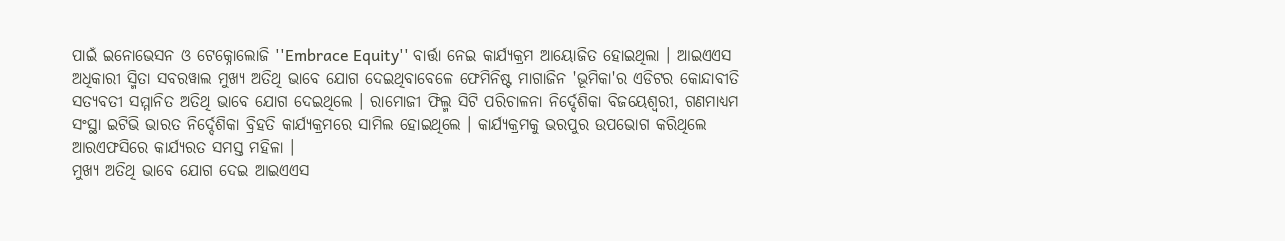ପାଇଁ ଇନୋଭେସନ ଓ ଟେକ୍ନୋଲୋଜି ''Embrace Equity'' ବାର୍ତ୍ତା ନେଇ କାର୍ଯ୍ୟକ୍ରମ ଆୟୋଜିତ ହୋଇଥିଲା । ଆଇଏଏସ ଅଧିକାରୀ ସ୍ମିତା ସବରୱାଲ ମୁଖ୍ୟ ଅତିଥି ଭାବେ ଯୋଗ ଦେଇଥିବାବେଳେ ଫେମିନିଷ୍ଟ ମାଗାଜିନ 'ଭୂମିକା'ର ଏଡିଟର କୋନ୍ଦାବୀତି ସତ୍ୟବତୀ ସମ୍ମାନିତ ଅତିଥି ଭାବେ ଯୋଗ ଦେଇଥିଲେ । ରାମୋଜୀ ଫିଲ୍ମ ସିଟି ପରିଚାଳନା ନିର୍ଦ୍ଦେଶିକା ବିଜୟେଶ୍ବରୀ, ଗଣମାଧ୍ୟମ ସଂସ୍ଥା ଇଟିଭି ଭାରତ ନିର୍ଦ୍ଦେଶିକା ବ୍ରିହତି କାର୍ଯ୍ୟକ୍ରମରେ ସାମିଲ ହୋଇଥିଲେ । କାର୍ଯ୍ୟକ୍ରମକୁ ଭରପୁର ଉପଭୋଗ କରିଥିଲେ ଆରଏଫସିରେ କାର୍ଯ୍ୟରତ ସମସ୍ତ ମହିଳା ।
ମୁଖ୍ୟ ଅତିଥି ଭାବେ ଯୋଗ ଦେଇ ଆଇଏଏସ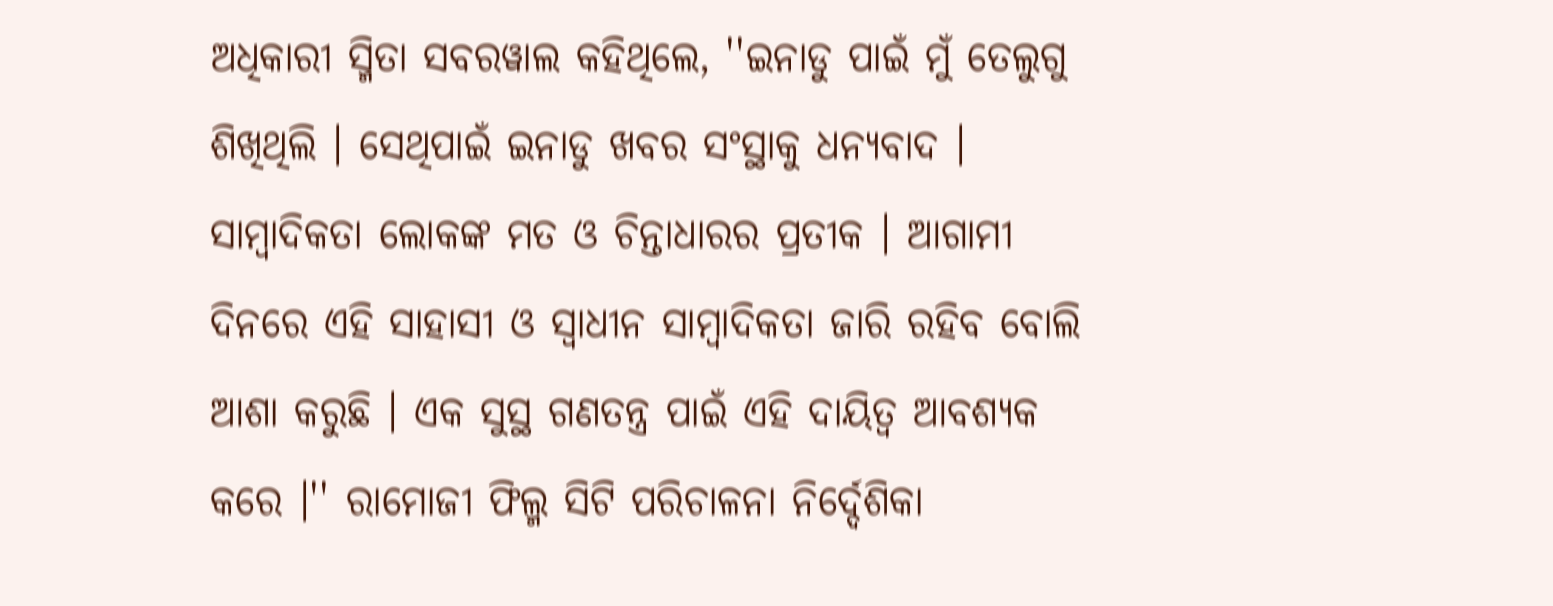ଅଧିକାରୀ ସ୍ମିତା ସବରୱାଲ କହିଥିଲେ, ''ଇନାଡୁ ପାଇଁ ମୁଁ ତେଲୁଗୁ ଶିଖିଥିଲି । ସେଥିପାଇଁ ଇନାଡୁ ଖବର ସଂସ୍ଥାକୁ ଧନ୍ୟବାଦ । ସାମ୍ବାଦିକତା ଲୋକଙ୍କ ମତ ଓ ଚିନ୍ତାଧାରର ପ୍ରତୀକ । ଆଗାମୀ ଦିନରେ ଏହି ସାହାସୀ ଓ ସ୍ବାଧୀନ ସାମ୍ବାଦିକତା ଜାରି ରହିବ ବୋଲି ଆଶା କରୁଛି । ଏକ ସୁସ୍ଥ ଗଣତନ୍ତ୍ର ପାଇଁ ଏହି ଦାୟିତ୍ବ ଆବଶ୍ୟକ କରେ ।'' ରାମୋଜୀ ଫିଲ୍ମ ସିଟି ପରିଚାଳନା ନିର୍ଦ୍ଦେଶିକା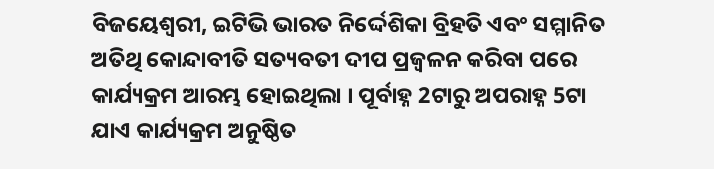ବିଜୟେଶ୍ବରୀ, ଇଟିଭି ଭାରତ ନିର୍ଦ୍ଦେଶିକା ବ୍ରିହତି ଏବଂ ସମ୍ମାନିତ ଅତିଥି କୋନ୍ଦାବୀତି ସତ୍ୟବତୀ ଦୀପ ପ୍ରଜ୍ବଳନ କରିବା ପରେ କାର୍ଯ୍ୟକ୍ରମ ଆରମ୍ଭ ହୋଇଥିଲା । ପୂର୍ବାହ୍ନ 2ଟାରୁ ଅପରାହ୍ନ 5ଟା ଯାଏ କାର୍ଯ୍ୟକ୍ରମ ଅନୁଷ୍ଠିତ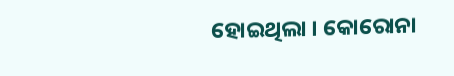ହୋଇଥିଲା । କୋରୋନା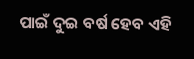ପାଇଁ ଦୁଇ ବର୍ଷ ହେବ ଏହି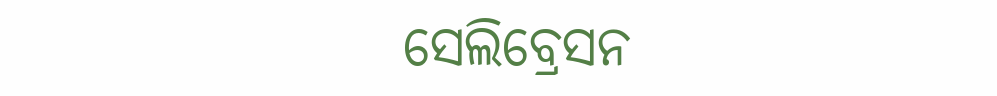ସେଲିବ୍ରେସନ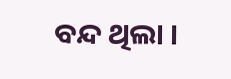ବନ୍ଦ ଥିଲା ।